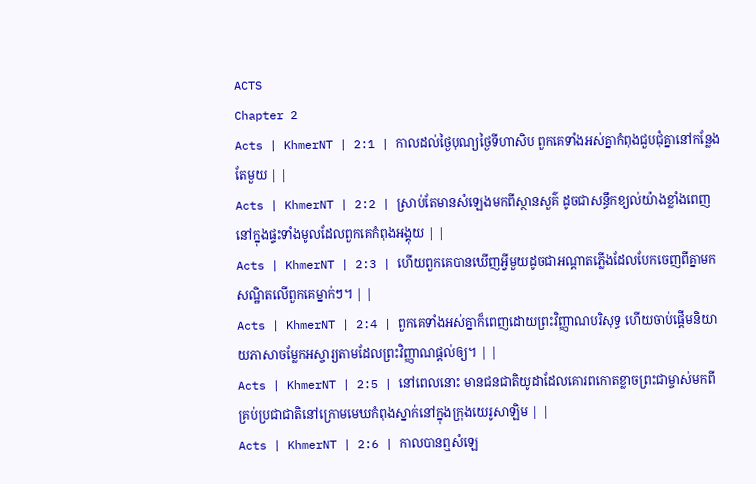ACTS
Chapter 2
Acts | KhmerNT | 2:1 | កាលដល់ថ្ងៃបុណ្យថ្ងៃទីហាសិប ពួកគេទាំងអស់គ្នាកំពុងជួបជុំគ្នានៅកន្លែងតែមួយ | |
Acts | KhmerNT | 2:2 | ស្រាប់តែមានសំឡេងមកពីស្ថានសួគ៌ ដូចជាសន្ធឹកខ្យល់យ៉ាងខ្លាំងពេញនៅក្នុងផ្ទះទាំងមូលដែលពួកគេកំពុងអង្គុយ | |
Acts | KhmerNT | 2:3 | ហើយពួកគេបានឃើញអ្វីមួយដូចជាអណ្ដាតភ្លើងដែលបែកចេញពីគ្នាមកសណ្ឋិតលើពួកគេម្នាក់ៗ។ | |
Acts | KhmerNT | 2:4 | ពួកគេទាំងអស់គ្នាក៏ពេញដោយព្រះវិញ្ញាណបរិសុទ្ធ ហើយចាប់ផ្ដើមនិយាយភាសាចម្លែកអស្ចារ្យតាមដែលព្រះវិញ្ញាណផ្ដល់ឲ្យ។ | |
Acts | KhmerNT | 2:5 | នៅពេលនោះ មានជនជាតិយូដាដែលគោរពកោតខ្លាចព្រះជាម្ចាស់មកពីគ្រប់ប្រជាជាតិនៅក្រោមមេឃកំពុងស្នាក់នៅក្នុងក្រុងយេរូសាឡិម | |
Acts | KhmerNT | 2:6 | កាលបានឮសំឡេ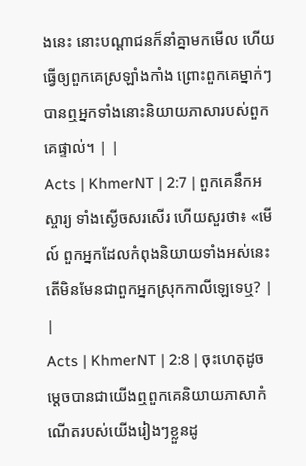ងនេះ នោះបណ្ដាជនក៏នាំគ្នាមកមើល ហើយធ្វើឲ្យពួកគេស្រឡាំងកាំង ព្រោះពួកគេម្នាក់ៗបានឮអ្នកទាំងនោះនិយាយភាសារបស់ពួកគេផ្ទាល់។ | |
Acts | KhmerNT | 2:7 | ពួកគេនឹកអស្ចារ្យ ទាំងស្ងើចសរសើរ ហើយសួរថា៖ «មើល៍ ពួកអ្នកដែលកំពុងនិយាយទាំងអស់នេះ តើមិនមែនជាពួកអ្នកស្រុកកាលីឡេទេឬ? | |
Acts | KhmerNT | 2:8 | ចុះហេតុដូចម្ដេចបានជាយើងឮពួកគេនិយាយភាសាកំណើតរបស់យើងរៀងៗខ្លួនដូ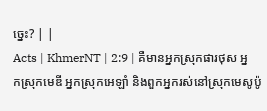ច្នេះ? | |
Acts | KhmerNT | 2:9 | គឺមានអ្នកស្រុកផារថុស អ្នកស្រុកមេឌី អ្នកស្រុកអេឡាំ និងពួកអ្នករស់នៅស្រុកមេសូប៉ូ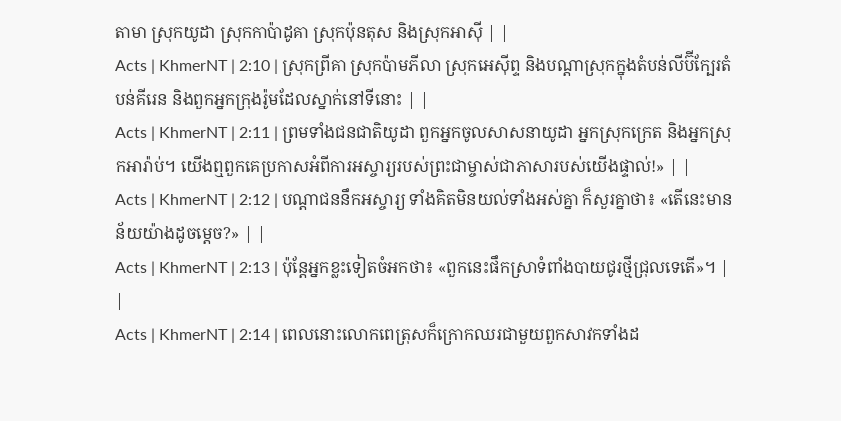តាមា ស្រុកយូដា ស្រុកកាប៉ាដូគា ស្រុកប៉ុនតុស និងស្រុកអាស៊ី | |
Acts | KhmerNT | 2:10 | ស្រុកព្រីគា ស្រុកប៉ាមភីលា ស្រុកអេស៊ីព្ទ និងបណ្ដាស្រុកក្នុងតំបន់លីប៊ីក្បែរតំបន់គីរេន និងពួកអ្នកក្រុងរ៉ូមដែលស្នាក់នៅទីនោះ | |
Acts | KhmerNT | 2:11 | ព្រមទាំងជនជាតិយូដា ពួកអ្នកចូលសាសនាយូដា អ្នកស្រុកក្រេត និងអ្នកស្រុកអារ៉ាប់។ យើងឮពួកគេប្រកាសអំពីការអស្ចារ្យរបស់ព្រះជាម្ចាស់ជាភាសារបស់យើងផ្ទាល់!» | |
Acts | KhmerNT | 2:12 | បណ្ដាជននឹកអស្ចារ្យ ទាំងគិតមិនយល់ទាំងអស់គ្នា ក៏សួរគ្នាថា៖ «តើនេះមានន័យយ៉ាងដូចម្ដេច?» | |
Acts | KhmerNT | 2:13 | ប៉ុន្ដែអ្នកខ្លះទៀតចំអកថា៖ «ពួកនេះផឹកស្រាទំពាំងបាយជូរថ្មីជ្រុលទេតើ»។ | |
Acts | KhmerNT | 2:14 | ពេលនោះលោកពេត្រុសក៏ក្រោកឈរជាមួយពួកសាវកទាំងដ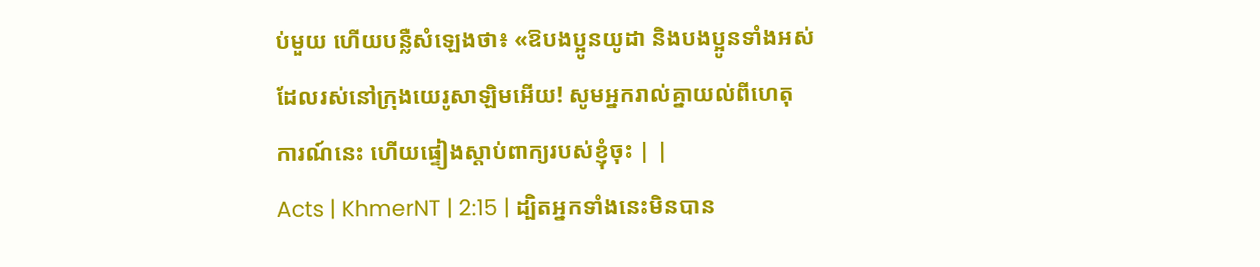ប់មួយ ហើយបន្លឺសំឡេងថា៖ «ឱបងប្អូនយូដា និងបងប្អូនទាំងអស់ដែលរស់នៅក្រុងយេរូសាឡិមអើយ! សូមអ្នករាល់គ្នាយល់ពីហេតុការណ៍នេះ ហើយផ្ទៀងស្ដាប់ពាក្យរបស់ខ្ញុំចុះ | |
Acts | KhmerNT | 2:15 | ដ្បិតអ្នកទាំងនេះមិនបាន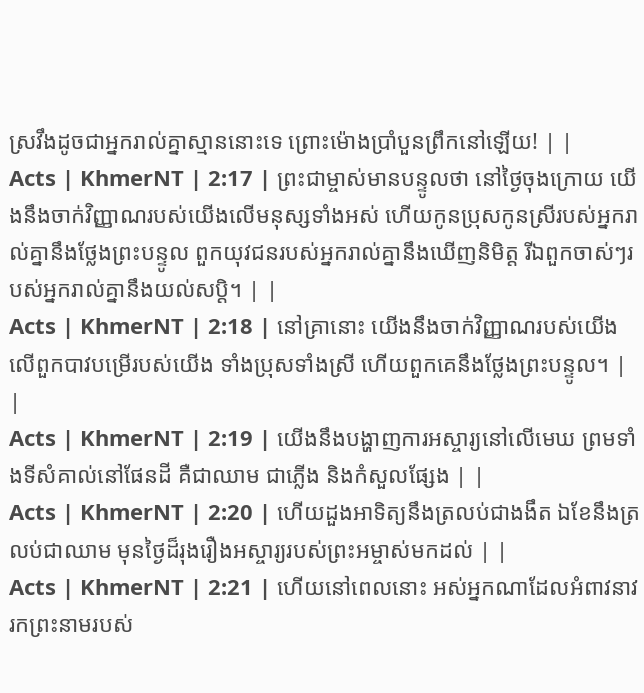ស្រវឹងដូចជាអ្នករាល់គ្នាស្មាននោះទេ ព្រោះម៉ោងប្រាំបួនព្រឹកនៅឡើយ! | |
Acts | KhmerNT | 2:17 | ព្រះជាម្ចាស់មានបន្ទូលថា នៅថ្ងៃចុងក្រោយ យើងនឹងចាក់វិញ្ញាណរបស់យើងលើមនុស្សទាំងអស់ ហើយកូនប្រុសកូនសី្ររបស់អ្នករាល់គ្នានឹងថ្លែងព្រះបន្ទូល ពួកយុវជនរបស់អ្នករាល់គ្នានឹងឃើញនិមិត្ដ រីឯពួកចាស់ៗរបស់អ្នករាល់គ្នានឹងយល់សប្ដិ។ | |
Acts | KhmerNT | 2:18 | នៅគ្រានោះ យើងនឹងចាក់វិញ្ញាណរបស់យើងលើពួកបាវបម្រើរបស់យើង ទាំងប្រុសទាំងស្រី ហើយពួកគេនឹងថ្លែងព្រះបន្ទូល។ | |
Acts | KhmerNT | 2:19 | យើងនឹងបង្ហាញការអស្ចារ្យនៅលើមេឃ ព្រមទាំងទីសំគាល់នៅផែនដី គឺជាឈាម ជាភ្លើង និងកំសួលផ្សែង | |
Acts | KhmerNT | 2:20 | ហើយដួងអាទិត្យនឹងត្រលប់ជាងងឹត ឯខែនឹងត្រលប់ជាឈាម មុនថ្ងៃដ៏រុងរឿងអស្ចារ្យរបស់ព្រះអម្ចាស់មកដល់ | |
Acts | KhmerNT | 2:21 | ហើយនៅពេលនោះ អស់អ្នកណាដែលអំពាវនាវរកព្រះនាមរបស់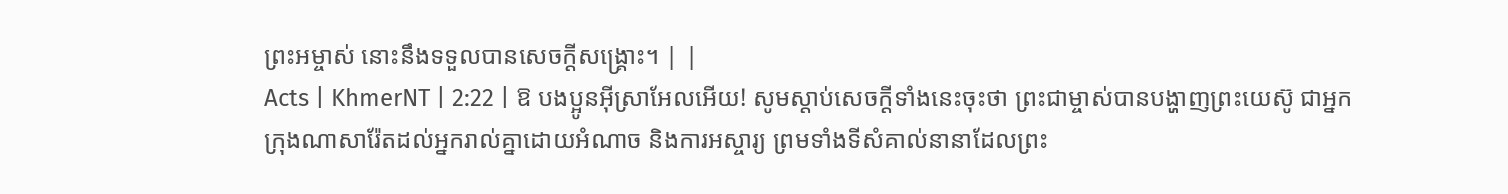ព្រះអម្ចាស់ នោះនឹងទទួលបានសេចក្ដីសង្គ្រោះ។ | |
Acts | KhmerNT | 2:22 | ឱ បងប្អូនអ៊ីស្រាអែលអើយ! សូមស្ដាប់សេចក្ដីទាំងនេះចុះថា ព្រះជាម្ចាស់បានបង្ហាញព្រះយេស៊ូ ជាអ្នកក្រុងណាសារ៉ែតដល់អ្នករាល់គ្នាដោយអំណាច និងការអស្ចារ្យ ព្រមទាំងទីសំគាល់នានាដែលព្រះ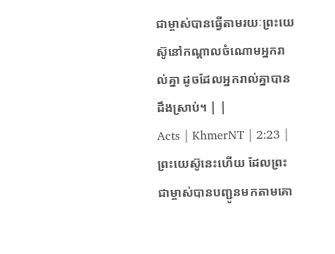ជាម្ចាស់បានធ្វើតាមរយៈព្រះយេស៊ូនៅកណ្ដាលចំណោមអ្នករាល់គ្នា ដូចដែលអ្នករាល់គ្នាបានដឹងស្រាប់។ | |
Acts | KhmerNT | 2:23 | ព្រះយេស៊ូនេះហើយ ដែលព្រះជាម្ចាស់បានបញ្ជូនមកតាមគោ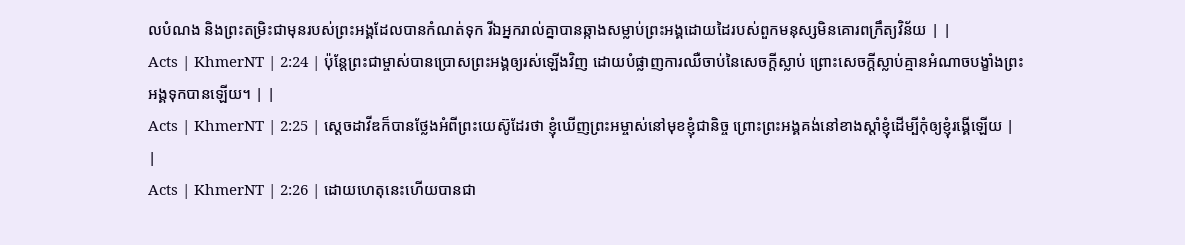លបំណង និងព្រះតម្រិះជាមុនរបស់ព្រះអង្គដែលបានកំណត់ទុក រីឯអ្នករាល់គ្នាបានឆ្កាងសម្លាប់ព្រះអង្គដោយដៃរបស់ពួកមនុស្សមិនគោរពក្រឹត្យវិន័យ | |
Acts | KhmerNT | 2:24 | ប៉ុន្ដែព្រះជាម្ចាស់បានប្រោសព្រះអង្គឲ្យរស់ឡើងវិញ ដោយបំផ្លាញការឈឺចាប់នៃសេចក្ដីស្លាប់ ព្រោះសេចក្ដីស្លាប់គ្មានអំណាចបង្ខាំងព្រះអង្គទុកបានឡើយ។ | |
Acts | KhmerNT | 2:25 | ស្ដេចដាវីឌក៏បានថ្លែងអំពីព្រះយេស៊ូដែរថា ខ្ញុំឃើញព្រះអម្ចាស់នៅមុខខ្ញុំជានិច្ច ព្រោះព្រះអង្គគង់នៅខាងស្ដាំខ្ញុំដើម្បីកុំឲ្យខ្ញុំរង្គើឡើយ | |
Acts | KhmerNT | 2:26 | ដោយហេតុនេះហើយបានជា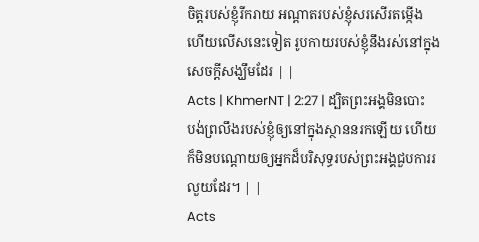ចិត្ដរបស់ខ្ញុំរីករាយ អណ្ដាតរបស់ខ្ញុំសរសើរតម្កើង ហើយលើសនេះទៀត រូបកាយរបស់ខ្ញុំនឹងរស់នៅក្នុងសេចក្ដីសង្ឃឹមដែរ | |
Acts | KhmerNT | 2:27 | ដ្បិតព្រះអង្គមិនបោះបង់ព្រលឹងរបស់ខ្ញុំឲ្យនៅក្នុងស្ថាននរកឡើយ ហើយក៏មិនបណ្ដោយឲ្យអ្នកដ៏បរិសុទ្ធរបស់ព្រះអង្គជួបការរលួយដែរ។ | |
Acts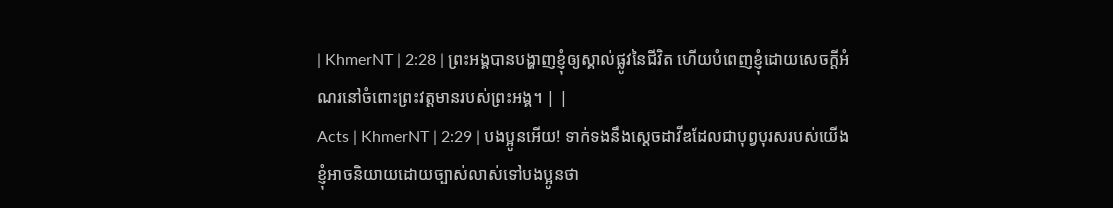| KhmerNT | 2:28 | ព្រះអង្គបានបង្ហាញខ្ញុំឲ្យស្គាល់ផ្លូវនៃជីវិត ហើយបំពេញខ្ញុំដោយសេចក្ដីអំណរនៅចំពោះព្រះវត្តមានរបស់ព្រះអង្គ។ | |
Acts | KhmerNT | 2:29 | បងប្អូនអើយ! ទាក់ទងនឹងស្ដេចដាវីឌដែលជាបុព្វបុរសរបស់យើង ខ្ញុំអាចនិយាយដោយច្បាស់លាស់ទៅបងប្អូនថា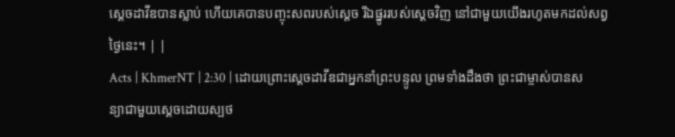ស្ដេចដាវីឌបានស្លាប់ ហើយគេបានបញ្ចុះសពរបស់ស្ដេច រីឯផ្នូររបស់ស្ដេចវិញ នៅជាមួយយើងរហូតមកដល់សព្វថ្ងៃនេះ។ | |
Acts | KhmerNT | 2:30 | ដោយព្រោះស្ដេចដាវីឌជាអ្នកនាំព្រះបន្ទូល ព្រមទាំងដឹងថា ព្រះជាម្ចាស់បានសន្យាជាមួយស្ដេចដោយស្បថ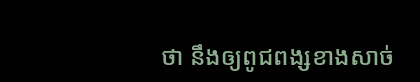ថា នឹងឲ្យពូជពង្សខាងសាច់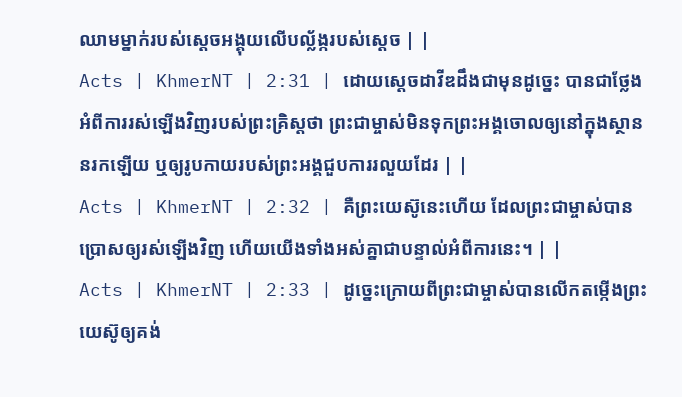ឈាមម្នាក់របស់ស្ដេចអង្គុយលើបល្ល័ង្ករបស់ស្ដេច | |
Acts | KhmerNT | 2:31 | ដោយស្ដេចដាវីឌដឹងជាមុនដូច្នេះ បានជាថ្លែងអំពីការរស់ឡើងវិញរបស់ព្រះគ្រិស្ដថា ព្រះជាម្ចាស់មិនទុកព្រះអង្គចោលឲ្យនៅក្នុងស្ថាននរកឡើយ ឬឲ្យរូបកាយរបស់ព្រះអង្គជួបការរលួយដែរ | |
Acts | KhmerNT | 2:32 | គឺព្រះយេស៊ូនេះហើយ ដែលព្រះជាម្ចាស់បានប្រោសឲ្យរស់ឡើងវិញ ហើយយើងទាំងអស់គ្នាជាបន្ទាល់អំពីការនេះ។ | |
Acts | KhmerNT | 2:33 | ដូច្នេះក្រោយពីព្រះជាម្ចាស់បានលើកតម្កើងព្រះយេស៊ូឲ្យគង់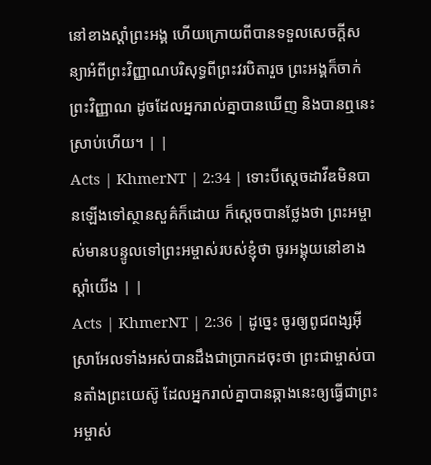នៅខាងស្ដាំព្រះអង្គ ហើយក្រោយពីបានទទួលសេចក្ដីសន្យាអំពីព្រះវិញ្ញាណបរិសុទ្ធពីព្រះវរបិតារួច ព្រះអង្គក៏ចាក់ព្រះវិញ្ញាណ ដូចដែលអ្នករាល់គ្នាបានឃើញ និងបានឮនេះស្រាប់ហើយ។ | |
Acts | KhmerNT | 2:34 | ទោះបីស្ដេចដាវីឌមិនបានឡើងទៅស្ថានសួគ៌ក៏ដោយ ក៏ស្ដេចបានថ្លែងថា ព្រះអម្ចាស់មានបន្ទូលទៅព្រះអម្ចាស់របស់ខ្ញុំថា ចូរអង្គុយនៅខាងស្ដាំយើង | |
Acts | KhmerNT | 2:36 | ដូច្នេះ ចូរឲ្យពូជពង្សអ៊ីស្រាអែលទាំងអស់បានដឹងជាប្រាកដចុះថា ព្រះជាម្ចាស់បានតាំងព្រះយេស៊ូ ដែលអ្នករាល់គ្នាបានឆ្កាងនេះឲ្យធ្វើជាព្រះអម្ចាស់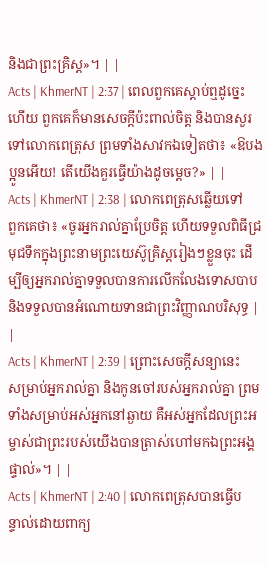និងជាព្រះគ្រិស្ដ»។ | |
Acts | KhmerNT | 2:37 | ពេលពួកគេស្ដាប់ឮដូច្នេះហើយ ពួកគេក៏មានសេចក្ដីប៉ះពាល់ចិត្ដ និងបានសួរទៅលោកពេត្រុស ព្រមទាំងសាវកឯទៀតថា៖ «ឱបងប្អូនអើយ! តើយើងគួរធ្វើយ៉ាងដូចម្ដេច?» | |
Acts | KhmerNT | 2:38 | លោកពេត្រុសឆ្លើយទៅពួកគេថា៖ «ចូរអ្នករាល់គ្នាប្រែចិត្ដ ហើយទទួលពិធីជ្រមុជទឹកក្នុងព្រះនាមព្រះយេស៊ូគ្រិស្ដរៀងៗខ្លួនចុះ ដើម្បីឲ្យអ្នករាល់គ្នាទទួលបានការលើកលែងទោសបាប និងទទួលបានអំណោយទានជាព្រះវិញ្ញាណបរិសុទ្ធ | |
Acts | KhmerNT | 2:39 | ព្រោះសេចក្ដីសន្យានេះសម្រាប់អ្នករាល់គ្នា និងកូនចៅរបស់អ្នករាល់គ្នា ព្រមទាំងសម្រាប់អស់អ្នកនៅឆ្ងាយ គឺអស់អ្នកដែលព្រះអម្ចាស់ជាព្រះរបស់យើងបានត្រាស់ហៅមកឯព្រះអង្គផ្ទាល់»។ | |
Acts | KhmerNT | 2:40 | លោកពេត្រុសបានធ្វើបន្ទាល់ដោយពាក្យ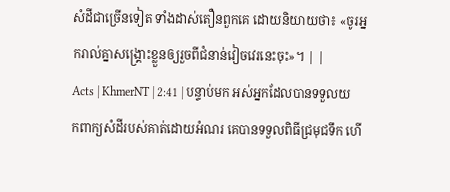សំដីជាច្រើនទៀត ទាំងដាស់តឿនពួកគេ ដោយនិយាយថា៖ «ចូរអ្នករាល់គ្នាសង្គ្រោះខ្លួនឲ្យរួចពីជំនាន់វៀចវេរនេះចុះ»។ | |
Acts | KhmerNT | 2:41 | បន្ទាប់មក អស់អ្នកដែលបានទទួលយកពាក្យសំដីរបស់គាត់ដោយអំណរ គេបានទទួលពិធីជ្រមុជទឹក ហើ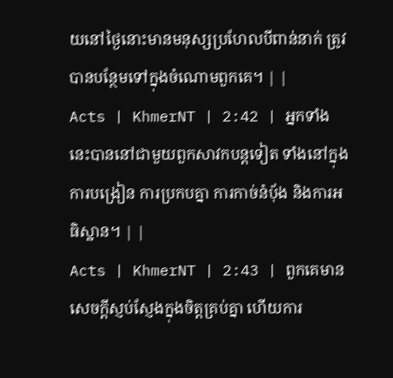យនៅថ្ងៃនោះមានមនុស្សប្រហែលបីពាន់នាក់ ត្រូវបានបន្ថែមទៅក្នុងចំណោមពួកគេ។ | |
Acts | KhmerNT | 2:42 | អ្នកទាំងនេះបាននៅជាមួយពួកសាវកបន្ដទៀត ទាំងនៅក្នុងការបង្រៀន ការប្រកបគ្នា ការកាច់នំប៉័ង និងការអធិស្ឋាន។ | |
Acts | KhmerNT | 2:43 | ពួកគេមានសេចក្ដីស្ញប់ស្ញែងក្នុងចិត្ដគ្រប់គ្នា ហើយការ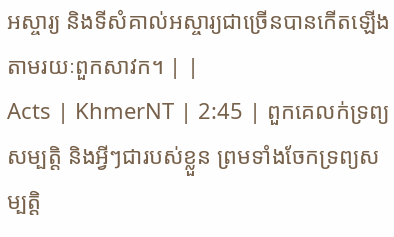អស្ចារ្យ និងទីសំគាល់អស្ចារ្យជាច្រើនបានកើតឡើងតាមរយៈពួកសាវក។ | |
Acts | KhmerNT | 2:45 | ពួកគេលក់ទ្រព្យសម្បត្ដិ និងអ្វីៗជារបស់ខ្លួន ព្រមទាំងចែកទ្រព្យសម្បត្ដិ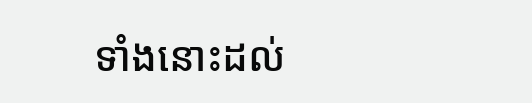ទាំងនោះដល់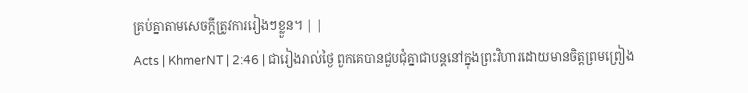គ្រប់គ្នាតាមសេចក្ដីត្រូវការរៀងៗខ្លួន។ | |
Acts | KhmerNT | 2:46 | ជារៀងរាល់ថ្ងៃ ពួកគេបានជួបជុំគ្នាជាបន្តនៅក្នុងព្រះវិហារដោយមានចិត្ដព្រមព្រៀង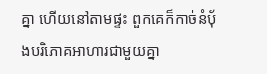គ្នា ហើយនៅតាមផ្ទះ ពួកគេក៏កាច់នំប៉័ងបរិភោគអាហារជាមួយគ្នា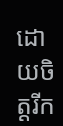ដោយចិត្ដរីក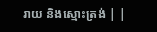រាយ និងស្មោះត្រង់ | |